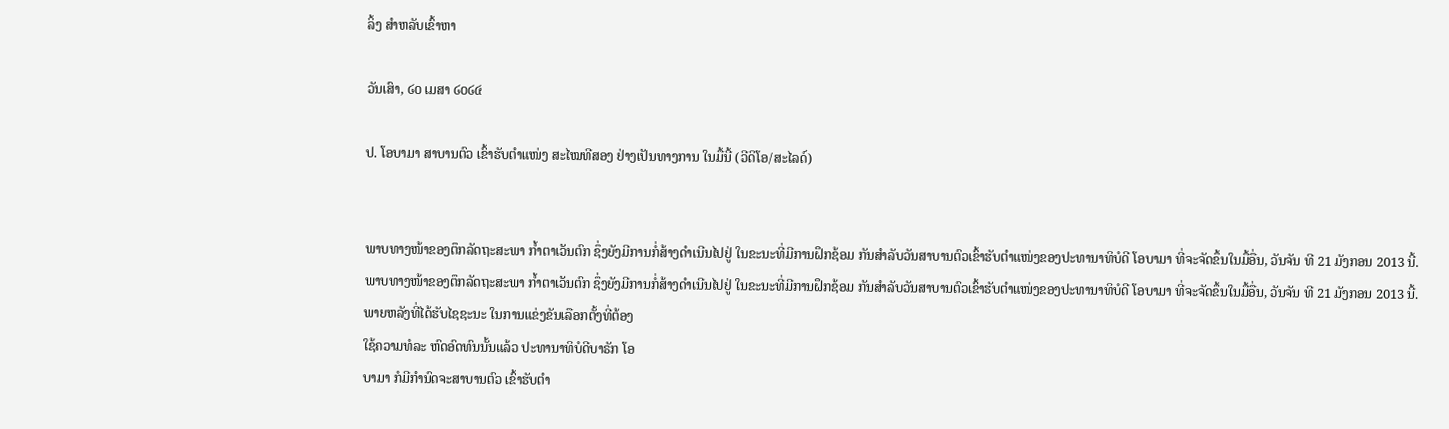ລິ້ງ ສຳຫລັບເຂົ້າຫາ

ວັນເສົາ, ໒໐ ເມສາ ໒໐໒໔

ປ. ໂອບາມາ ສາບານຕົວ ເຂົ້າຮັບຕໍາແໜ່ງ ສະໄໝທີສອງ ຢ່າງເປັນທາງການ ໃນມື້ນີ້ (ວີດິໂອ/ສະໄລດ໌)


ພາບທາງໜ້າຂອງຕຶກລັດຖະສະພາ ກໍ້າຕາເວັນຕົກ ຊຶ່ງຍັງມີການກໍ່ສ້າງດໍາເນີນໄປຢູ່ ໃນຂະນະທີ່ມີການຝຶກຊ້ອມ ກັນສໍາລັບວັນສາບານຕົວເຂົ້າຮັບຕໍາແໜ່ງຂອງປະທານາທິບໍດີ ໂອບາມາ ທີ່ຈະຈັດຂຶ້ນໃນມື້ອື່ນ, ວັນຈັນ ທີ 21 ມັງກອນ 2013 ນີ້.
ພາບທາງໜ້າຂອງຕຶກລັດຖະສະພາ ກໍ້າຕາເວັນຕົກ ຊຶ່ງຍັງມີການກໍ່ສ້າງດໍາເນີນໄປຢູ່ ໃນຂະນະທີ່ມີການຝຶກຊ້ອມ ກັນສໍາລັບວັນສາບານຕົວເຂົ້າຮັບຕໍາແໜ່ງຂອງປະທານາທິບໍດີ ໂອບາມາ ທີ່ຈະຈັດຂຶ້ນໃນມື້ອື່ນ, ວັນຈັນ ທີ 21 ມັງກອນ 2013 ນີ້.
ພາຍຫລັງທີ່ໄດ້ຮັບໄຊຊະນະ ໃນການແຂ່ງຂັນເລືອກຕັ້ງທີ່ຕ້ອງ
ໃຊ້ຄວາມທໍລະ ຫົດອົດທົນນັ້ນແລ້ວ ປະທານາທິບໍດີບາຣັກ ໂອ
ບາມາ ກໍມີກໍານົດຈະສາບານຕົວ ເຂົ້າຮັບຕໍາ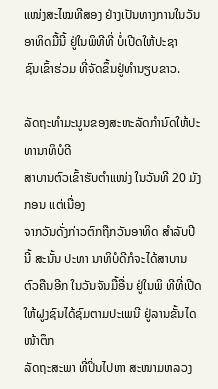ແໜ່ງສະໄໝທີສອງ ຢ່າງເປັນທາງການໃນວັນອາທິດມື້ນີ້ ຢູ່ໃນພິທີທີ່ ບໍ່ເປີດໃຫ້ປະຊາ
ຊົນເຂົ້າຮ່ວມ ທີ່ຈັດຂຶ້ນຢູ່ທໍານຽບຂາວ.

ລັດຖະທໍາມະນູນຂອງສະຫະລັດກໍານົດໃຫ້ປະທານາທິບໍດີ
ສາບານຕົວເຂົ້າຮັບຕໍາແໜ່ງ ໃນວັນທີ 20 ມັງກອນ ແຕ່ເນື່ອງ
ຈາກວັນດັ່ງກ່າວຕົກຖືກວັນອາທິດ ສໍາລັບປີນີ້ ສະນັ້ນ ປະທາ ນາທິບໍດີກໍຈະໄດ້ສາບານຕົວຄືນອີກ ໃນວັນຈັນມື້ອື່ນ ຢູ່ໃນພິ ທີທີ່ເປີດໃຫ້ຝູງຊົນໄດ້ຊົມຕາມປະເພນີ ຢູ່ລານຂັ້ນໄດໜ້າຕຶກ
ລັດຖະສະພາ ທີ່ປິ່ນໄປຫາ ສະໜາມຫລວງ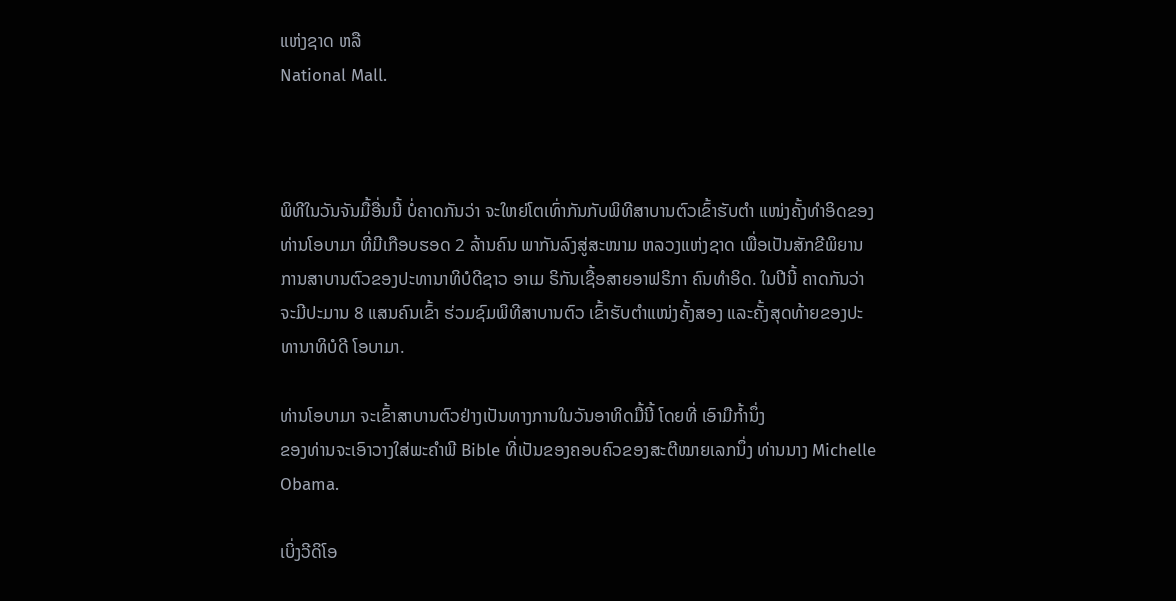ແຫ່ງຊາດ ຫລື
National Mall.



ພິທີໃນວັນຈັນມື້ອື່ນນີ້ ບໍ່ຄາດກັນວ່າ ຈະໃຫຍ່ໂຕເທົ່າກັນກັບພິທີສາບານຕົວເຂົ້າຮັບຕໍາ ແໜ່ງຄັ້ງທໍາອິດຂອງທ່ານໂອບາມາ ທີ່ມີເກືອບຮອດ 2 ລ້ານຄົນ ພາກັນລົງສູ່ສະໜາມ ຫລວງແຫ່ງຊາດ ເພື່ອເປັນສັກຂີພິຍານການສາບານຕົວຂອງປະທານາທິບໍດີຊາວ ອາເມ ຣິກັນເຊື້ອສາຍອາຟຣິກາ ຄົນທໍາອິດ. ໃນປີນີ້ ຄາດກັນວ່າ ຈະມີປະມານ 8 ແສນຄົນເຂົ້າ ຮ່ວມຊົມພິທີສາບານຕົວ ເຂົ້າຮັບຕໍາແໜ່ງຄັ້ງສອງ ແລະຄັ້ງສຸດທ້າຍຂອງປະທານາທິບໍດີ ໂອບາມາ.

ທ່ານໂອບາມາ ຈະເຂົ້າສາບານຕົວຢ່າງເປັນທາງການໃນວັນອາທິດມື້ນີ້ ໂດຍທີ່ ເອົາມືກໍ້ານຶ່ງ
ຂອງທ່ານຈະເອົາວາງໃສ່ພະຄໍາພີ Bible ທີ່ເປັນຂອງຄອບຄົວຂອງສະຕີໝາຍເລກນຶ່ງ ທ່ານນາງ Michelle Obama.

ເບິ່ງວີດິໂອ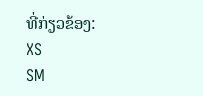ທີ່ກ່ຽວຂ້ອງ:
XS
SM